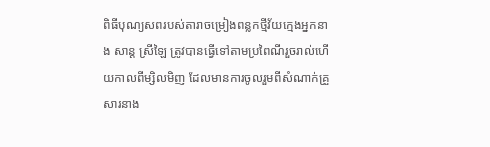ពិធីបុណ្យសពរបស់តារាចម្រៀងពន្លកថ្មីវ័យក្មេងអ្នកនាង សាន្ត ស្រីឡៃ ត្រូវបានធ្វើទៅតាមប្រពៃណីរួចរាល់ហើយកាលពីម្សិលមិញ ដែលមានការចូលរួមពីសំណាក់គ្រួសារនាង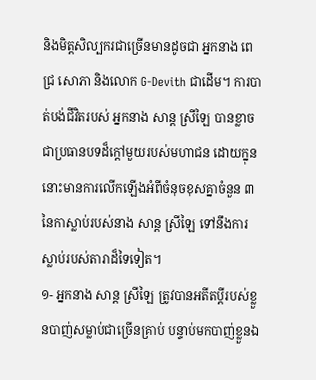និងមិត្តសិល្បករជាច្រើនមានដូចជា អ្នកនាង ពេជ្រ សោភា និងលោក G-Devith ជាដើម។ ការបាត់បង់ជីវិតរបស់ អ្នកនាង សាន្ត ស្រីឡៃ បានខ្លាចជាប្រធានបទដ៏ក្តៅមួយរបស់មហាជន ដោយក្នុននោះមានការលើកឡើងអំពីចំនុចខុសគ្នាចំនួន ៣ នៃកាស្លាប់របស់នាង សាន្ត ស្រីឡៃ ទៅនឹងការស្លាប់របស់តារាដ៏ទៃទៀត។
១- អ្នកនាង សាន្ត ស្រីឡៃ ត្រូវបានអតីតប្តីរបស់ខ្លួនបាញ់សម្លាប់ជាច្រើនគ្រាប់ បន្ទាប់មកបាញ់ខ្លួនឯ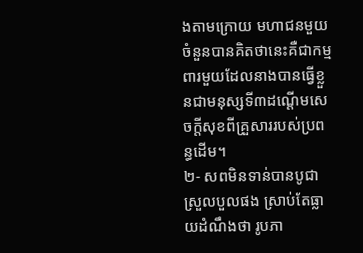ងតាមក្រោយ មហាជនមួយចំនួនបានគិតថានេះគឺជាកម្មពារមួយដែលនាងបានធ្វើខ្លួនជាមនុស្សទី៣ដណ្តើមសេចក្តីសុខពីគ្រួសាររបស់ប្រពន្ធដើម។
២- សពមិនទាន់បានបូជាស្រួលបួលផង ស្រាប់តែធ្លាយដំណឹងថា រូបភា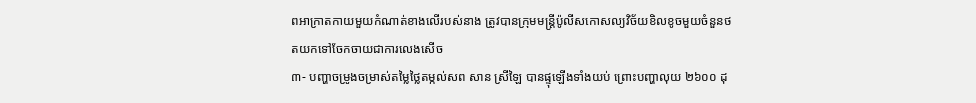ពអាក្រាតកាយមួយកំណាត់ខាងលើរបស់នាង ត្រូវបានក្រុមមន្ត្រីប៉ូលីសកោសល្យវិច័យខិលខូចមួយចំនួនថតយកទៅចែកចាយជាការលេងសើច
៣- បញ្ហាចម្រូងចម្រាស់តម្លៃថ្លៃតម្កល់សព សាន ស្រីឡៃ បានផ្ទុឡើងទាំងយប់ ព្រោះបញ្ហាលុយ ២៦០០ ដុ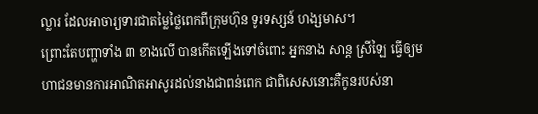ល្លារ ដែលអាចារ្យទារជាតម្លៃថ្លៃពេកពីក្រុមហ៊ុន ទូរទស្សន៍ ហង្សមាស។
ព្រោះតែបញ្ហាទាំង ៣ ខាងលើ បានកើតឡើងទៅចំពោះ អ្នកនាង សាន្ត ស្រីឡៃ ធ្វើឲ្យមហាជនមានការអាណិតអាសូរដល់នាងជាពន់ពេក ជាពិសេសនោះគឺកូនរបស់នា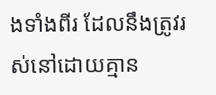ងទាំងពីរ ដែលនឹងត្រូវរស់នៅដោយគ្មាន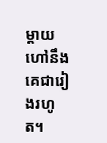ម្តាយហៅនឹងគេជារៀងរហូត។